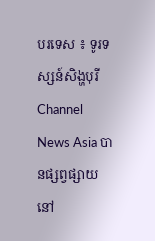បរទេស ៖ ទូរទស្សន៍សិង្ហបុរី Channel News Asia បានផ្សព្វផ្សាយនៅ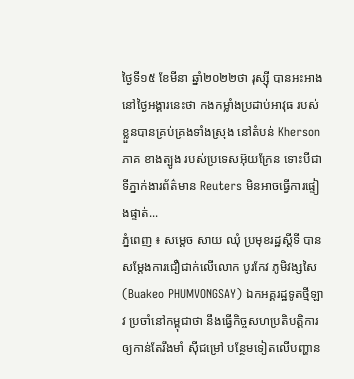ថ្ងៃទី១៥ ខែមីនា ឆ្នាំ២០២២ថា រុស្ស៊ី បានអះអាង នៅថ្ងៃអង្គារនេះថា កងកម្លាំងប្រដាប់អាវុធ របស់ខ្លួនបានគ្រប់គ្រងទាំងស្រុង នៅតំបន់ Kherson ភាគ ខាងត្បូង របស់ប្រទេសអ៊ុយក្រែន ទោះបីជាទីភ្នាក់ងារព័ត៌មាន Reuters មិនអាចធ្វើការផ្ទៀងផ្ទាត់...
ភ្នំពេញ ៖ សម្តេច សាយ ឈុំ ប្រមុខរដ្ឋស្តីទី បានសម្តែងការជឿជាក់លើលោក បូរកែវ ភូមិវង្សសៃ (Buakeo PHUMVONGSAY) ឯកអគ្គរដ្ឋទូតថ្មីឡាវ ប្រចាំនៅកម្ពុជាថា នឹងធ្វើកិច្ចសហប្រតិបត្តិការ ឲ្យកាន់តែរឹងមាំ ស៊ីជម្រៅ បន្ថែមទៀតលើបញ្ហាន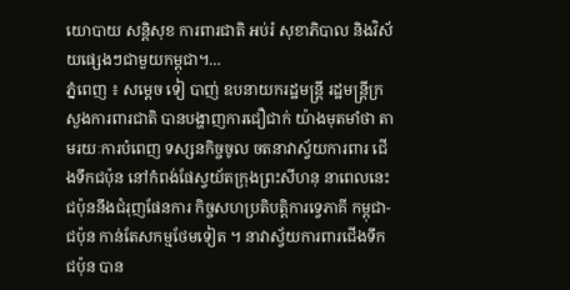យោបាយ សន្តិសុខ ការពារជាតិ អប់រំ សុខាភិបាល និងវិស័យផ្សេងៗជាមួយកម្ពុជា។...
ភ្នំពេញ ៖ សម្ដេច ទៀ បាញ់ ឧបនាយករដ្ឋមន្ដ្រី រដ្ឋមន្ដ្រីក្រសួងការពារជាតិ បានបង្ហាញការជឿជាក់ យ៉ាងមុតមាំថា តាមរយៈការបំពេញ ទស្សនកិច្ចចូល ចតនាវាស្វ័យការពារ ជើងទឹកជប៉ុន នៅកំពង់ផែស្វយ័តក្រុងព្រះសីហនុ នាពេលនេះ ជប៉ុននឹងជំរុញផែនការ កិច្ចសហប្រតិបត្តិការទ្វេភាគី កម្ពុជា-ជប៉ុន កាន់តែសកម្មថែមទៀត ។ នាវាស្វ័យការពារជើងទឹកជប៉ុន បាន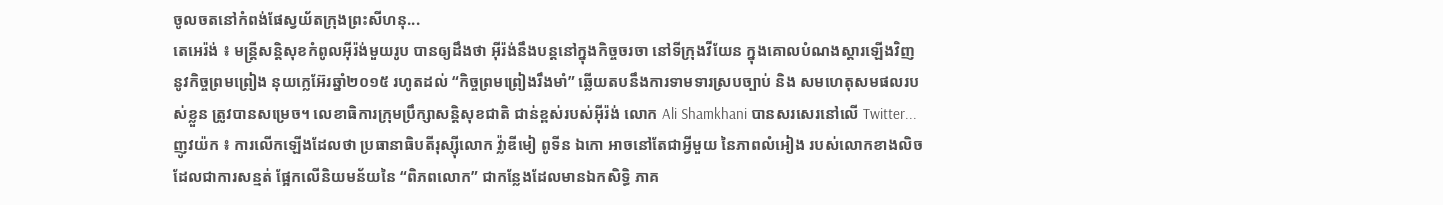ចូលចតនៅកំពង់ផែស្វយ័តក្រុងព្រះសីហនុ...
តេអេរ៉ង់ ៖ មន្ត្រីសន្តិសុខកំពូលអ៊ីរ៉ង់មួយរូប បានឲ្យដឹងថា អ៊ីរ៉ង់នឹងបន្តនៅក្នុងកិច្ចចរចា នៅទីក្រុងវីយែន ក្នុងគោលបំណងស្តារឡើងវិញ នូវកិច្ចព្រមព្រៀង នុយក្លេអ៊ែរឆ្នាំ២០១៥ រហូតដល់ “កិច្ចព្រមព្រៀងរឹងមាំ” ឆ្លើយតបនឹងការទាមទារស្របច្បាប់ និង សមហេតុសមផលរបស់ខ្លួន ត្រូវបានសម្រេច។ លេខាធិការក្រុមប្រឹក្សាសន្តិសុខជាតិ ជាន់ខ្ពស់របស់អ៊ីរ៉ង់ លោក Ali Shamkhani បានសរសេរនៅលើ Twitter...
ញូវយ៉ក ៖ ការលើកឡើងដែលថា ប្រធានាធិបតីរុស្ស៊ីលោក វ្ល៉ាឌីមៀ ពូទីន ឯកោ អាចនៅតែជាអ្វីមួយ នៃភាពលំអៀង របស់លោកខាងលិច ដែលជាការសន្មត់ ផ្អែកលើនិយមន័យនៃ “ពិភពលោក” ជាកន្លែងដែលមានឯកសិទ្ធិ ភាគ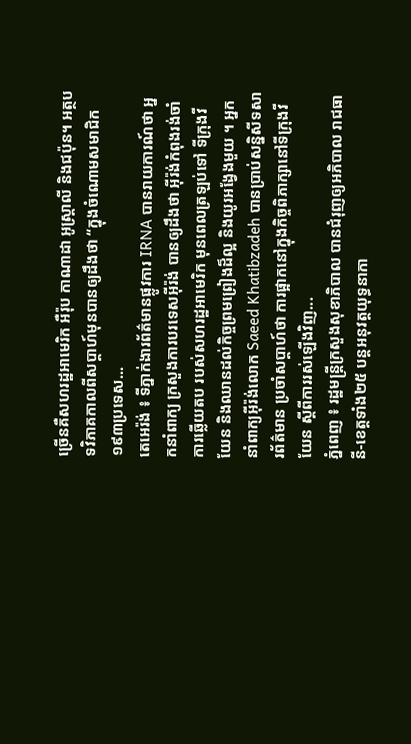ច្រើនគឺសហរដ្ឋអាមេរិក អឺរ៉ុប កាណាដា អូស្ត្រាលី និងជប៉ុន។ អត្ថបទវិភាគកាលពីសប្តាហ៍មុនបានឲ្យដឹងថា “ក្នុងចំណោមសមាជិក ១៩៣ប្រទេស...
តេអេរ៉ង់ ៖ ទីភ្នាក់ងារព័ត៌មានផ្លូវការ IRNA បានរាយការណ៍ថា អ្នកនាំពាក្យ ក្រសួងការបរទេសអ៊ីរ៉ង់ បានឲ្យដឹងថា អ៊ីរ៉ង់កំពុងរង់ចាំការឆ្លើយតប របស់សហរដ្ឋអាមេរិក មុនពេលត្រឡប់ទៅ ទីក្រុងវីយែន និងឈានដល់កិច្ចព្រមព្រៀងដ៏ល្អ និងយូរអង្វែងមួយ ។ អ្នកនាំពាក្យអ៊ីរ៉ង់លោក Saeed Khatibzadeh បានប្រាប់សន្និសីទសារព័ត៌មាន ប្រចាំសប្តាហ៍ថា ការផ្អាកនៅក្នុងកិច្ចពិភាក្សានៅទីក្រុងវីយែន ស្តីពីការរស់ឡើងវិញ...
ភ្នំពេញ ៖ រដ្ឋមន្ត្រីក្រសួងសុខាភិបាល បានជំរុញឲ្យអភិបាល រាជធានី-ខេត្តទាំង២៥ បន្តអនុវត្តយុទ្ធនាកា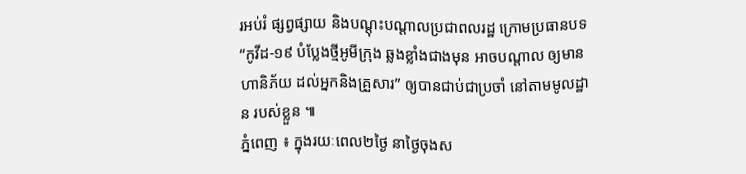រអប់រំ ផ្សព្វផ្សាយ និងបណ្ដុះបណ្ដាលប្រជាពលរដ្ឋ ក្រោមប្រធានបទ “កូវីដ-១៩ បំប្លែងថ្មីអូមីក្រុង ឆ្លងខ្លាំងជាងមុន អាចបណ្តាល ឲ្យមានហានិភ័យ ដល់អ្នកនិងគ្រួសារ” ឲ្យបានជាប់ជាប្រចាំ នៅតាមមូលដ្ឋាន របស់ខ្លួន ៕
ភ្នំពេញ ៖ ក្នុងរយៈពេល២ថ្ងៃ នាថ្ងៃចុងស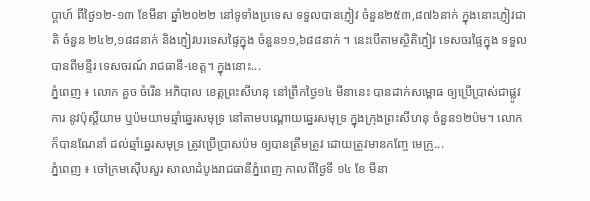ប្ដាហ៍ ពីថ្ងៃ១២-១៣ ខែមីនា ឆ្នាំ២០២២ នៅទូទាំងប្រទេស ទទួលបានភ្ញៀវ ចំនួន២៥៣,៨៧៦នាក់ ក្នុងនោះភ្ញៀវជាតិ ចំនួន ២៤២,១៨៨នាក់ និងភ្ញៀវបរទេសផ្ទៃក្នុង ចំនួន១១,៦៨៨នាក់ ។ នេះបើតាមស្ថិតិភ្ញៀវ ទេសចរផ្ទៃក្នុង ទទួលបានពីមន្ទីរ ទេសចរណ៍ រាជធានី-ខេត្ត។ ក្នុងនោះ...
ភ្នំពេញ ៖ លោក គួច ចំរើន អភិបាល ខេត្តព្រះសីហនុ នៅព្រឹកថ្ងៃ១៤ មីនានេះ បានដាក់សម្ពោធ ឲ្យប្រើប្រាស់ជាផ្លូវការ នូវប៉ុស្តិ៍យាម ឬប៉មយាមឆ្មាំឆ្នេរសមុទ្រ នៅតាមបណ្តោយឆ្នេរសមុទ្រ ក្នុងក្រុងព្រះសីហនុ ចំនួន១២ប៉ម។ លោកក៏បានណែនាំ ដល់ឆ្មាំឆ្នេរសមុទ្រ ត្រូវប្រើប្រាសប៉ម ឲ្យបានត្រឹមត្រូវ ដោយត្រូវមានកញ្ចែ មេក្រូ...
ភ្នំពេញ ៖ ចៅក្រមស៊ើបសួរ សាលាដំបូងរាជធានីភ្នំពេញ កាលពីថ្ងៃទី ១៤ ខែ មីនា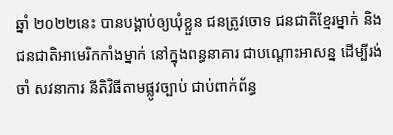ឆ្នាំ ២០២២នេះ បានបង្គាប់ឲ្យឃុំខ្លួន ជនត្រូវចោទ ជនជាតិខែ្មរម្នាក់ និង ជនជាតិអាមេរិកកាំងម្នាក់ នៅក្នុងពន្ធនាគារ ជាបណ្តោះអាសន្ន ដើម្បីរង់ចាំ សវនាការ នីតិវិធីតាមផ្លូវច្បាប់ ជាប់ពាក់ព័ន្ធ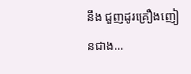នឹង ជួញដូរគ្រឿងញៀនជាង...